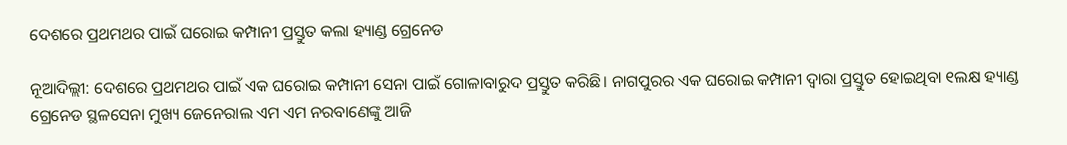ଦେଶରେ ପ୍ରଥମଥର ପାଇଁ ଘରୋଇ କମ୍ପାନୀ ପ୍ରସ୍ତୁତ କଲା ହ୍ୟାଣ୍ଡ ଗ୍ରେନେଡ

ନୂଆଦିଲ୍ଲୀ: ଦେଶରେ ପ୍ରଥମଥର ପାଇଁ ଏକ ଘରୋଇ କମ୍ପାନୀ ସେନା ପାଇଁ ଗୋଳାବାରୁଦ ପ୍ରସ୍ତୁତ କରିଛି। ନାଗପୁରର ଏକ ଘରୋଇ କମ୍ପାନୀ ଦ୍ୱାରା ପ୍ରସ୍ତୁତ ହୋଇଥିବା ୧ଲକ୍ଷ ହ୍ୟାଣ୍ଡ ଗ୍ରେନେଡ ସ୍ଥଳସେନା ମୁଖ୍ୟ ଜେନେରାଲ ଏମ ଏମ ନରବାଣେଙ୍କୁ ଆଜି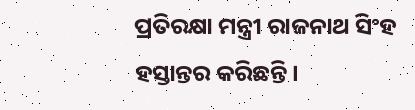ପ୍ରତିରକ୍ଷା ମନ୍ତ୍ରୀ ରାଜନାଥ ସିଂହ ହସ୍ତାନ୍ତର କରିଛନ୍ତି।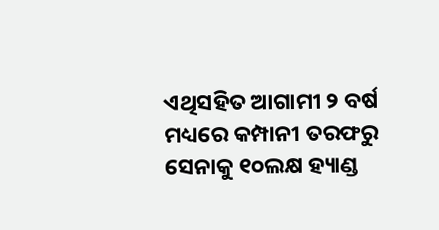ଏଥିସହିତ ଆଗାମୀ ୨ ବର୍ଷ ମଧ୍ୟରେ କମ୍ପାନୀ ତରଫରୁ ସେନାକୁ ୧୦ଲକ୍ଷ ହ୍ୟାଣ୍ଡ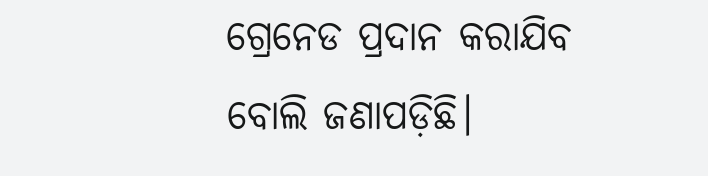ଗ୍ରେନେଡ ପ୍ରଦାନ କରାଯିବ ବୋଲି ଜଣାପଡ଼ିଛି।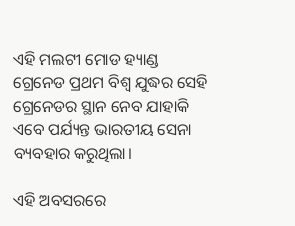ଏହି ମଲଟୀ ମୋଡ ହ୍ୟାଣ୍ଡ ଗ୍ରେନେଡ ପ୍ରଥମ ବିଶ୍ୱ ଯୁଦ୍ଧର ସେହି ଗ୍ରେନେଡର ସ୍ଥାନ ନେବ ଯାହାକି ଏବେ ପର୍ଯ୍ୟନ୍ତ ଭାରତୀୟ ସେନା ବ୍ୟବହାର କରୁଥିଲା।

ଏହି ଅବସରରେ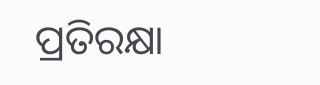ପ୍ରତିରକ୍ଷା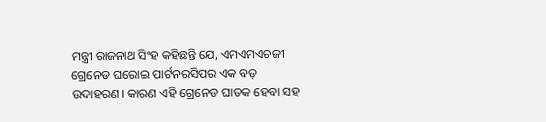ମନ୍ତ୍ରୀ ରାଜନାଥ ସିଂହ କହିଛନ୍ତି ଯେ, ଏମଏମଏଚଜୀ ଗ୍ରେନେଡ ଘରୋଇ ପାର୍ଟନରସିପର ଏକ ବଡ଼ ଉଦାହରଣ। କାରଣ ଏହି ଗ୍ରେନେଡ ଘାତକ ହେବା ସହ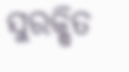ସୁରକ୍ଷିତ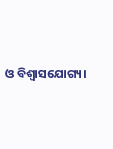ଓ ବିଶ୍ୱାସଯୋଗ୍ୟ।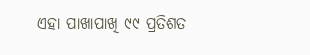ଏହା ପାଖାପାଖି ୯୯ ପ୍ରତିଶତ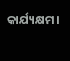କାର୍ଯ୍ୟକ୍ଷମ।